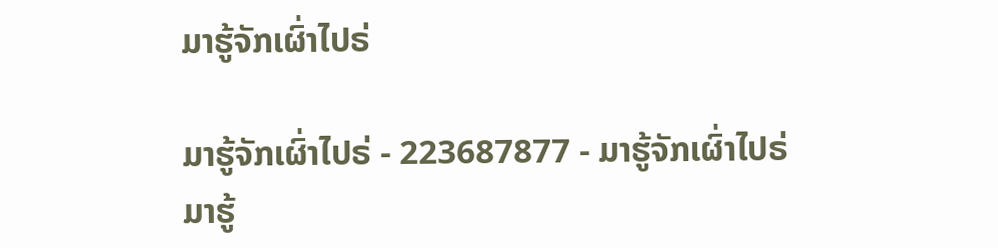ມາຮູ້ຈັກເຜົ່າໄປຣ່

ມາຮູ້ຈັກເຜົ່າໄປຣ່ - 223687877 - ມາຮູ້ຈັກເຜົ່າໄປຣ່
ມາຮູ້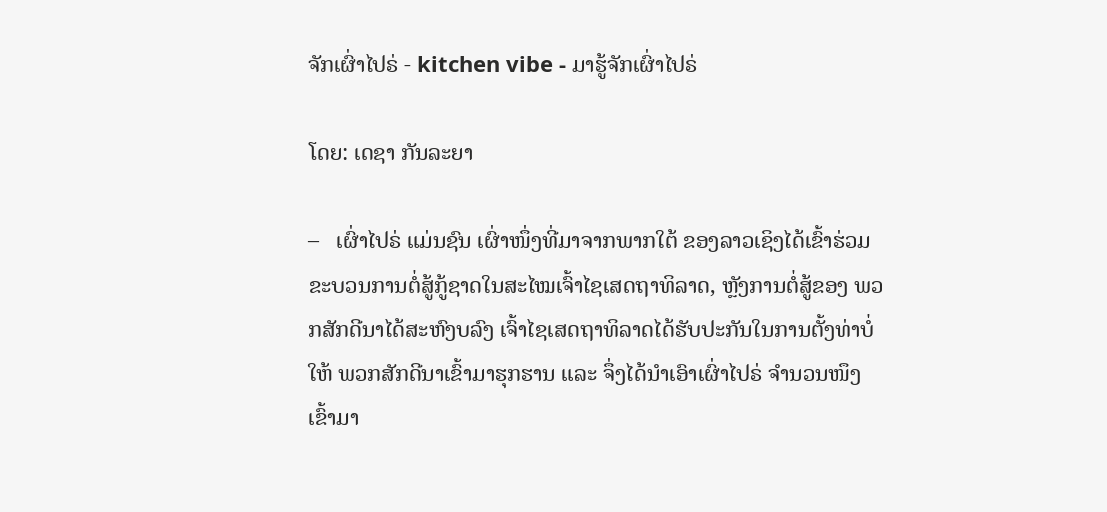ຈັກເຜົ່າໄປຣ່ - kitchen vibe - ມາຮູ້ຈັກເຜົ່າໄປຣ່

ໂດຍ: ເດຊາ ກັນລະຍາ

–   ເຜົ່າໄປຣ່ ແມ່ນຊົນ ເຜົ່າໜຶ່ງທີ່ມາຈາກພາກໃຕ້ ຂອງລາວເຊິງໄດ້ເຂົ້າຮ່ວມ ຂະບວນການຕໍ່ສູ້ກູ້ຊາດໃນສະໄໝເຈົ້າໄຊເສດຖາທິລາດ, ຫຼັງການຕໍ່ສູ້ຂອງ ພວກສັກດີນາໄດ້ສະຫົງບລົງ ເຈົ້າໄຊເສດຖາທິລາດໄດ້ຮັບປະກັນໃນການຕັ້ງທ່າບໍ່ໃຫ້ ພວກສັກດີນາເຂົ້າມາຮຸກຮານ ແລະ ຈຶ່ງໄດ້ນຳເອົາເຜົ່າໄປຣ່ ຈຳນວນໜຶງເຂົ້າມາ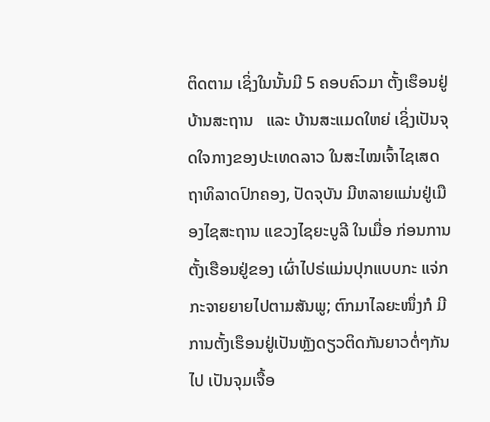ຕິດຕາມ ເຊິ່ງໃນນັ້ນມີ 5 ຄອບຄົວມາ ຕັ້ງເຮຶອນຢູ່ບ້ານສະຖານ   ແລະ ບ້ານສະແມດໃຫຍ່ ເຊິ່ງເປັນຈຸດໃຈກາງຂອງປະເທດລາວ ໃນສະໄໝເຈົ້າໄຊເສດ ຖາທິລາດປົກຄອງ, ປັດຈຸບັນ ມີຫລາຍແມ່ນຢູ່ເມືອງໄຊສະຖານ ແຂວງໄຊຍະບູລີ ໃນເມື່ອ ກ່ອນການຕັ້ງເຮືອນຢູ່ຂອງ ເຜົ່າໄປຣ່ແມ່ນປຸກແບບກະ ແຈ່ກກະຈາຍຍາຍໄປຕາມສັນພູ; ຕົກມາໄລຍະໜຶ່ງກໍ ມີການຕັ້ງເຮຶອນຢູ່ເປັນຫຼັງດຽວຕິດກັນຍາວຕໍ່ໆກັນໄປ ເປັນຈຸມເຈື້ອ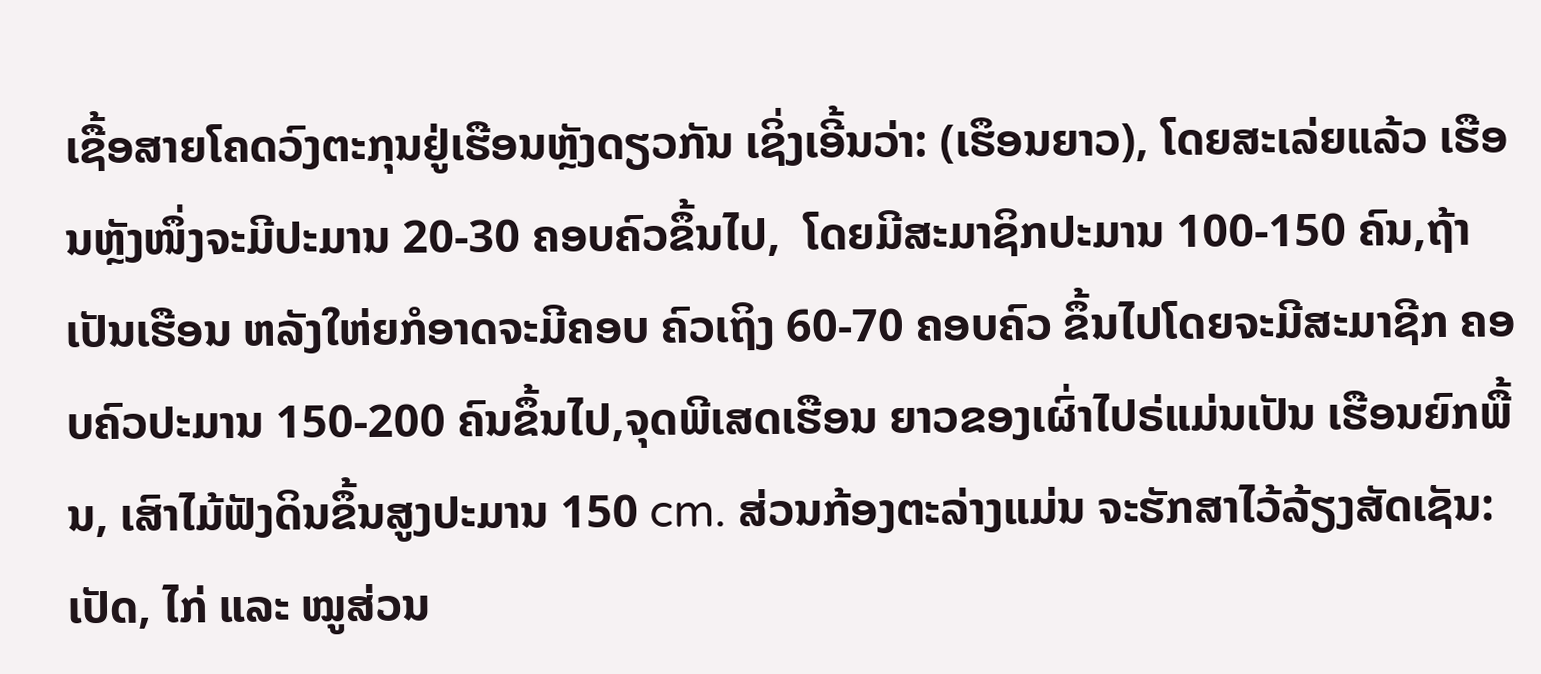ເຊື້ອສາຍໂຄດວົງຕະກຸນຢູ່ເຮືອນຫຼັງດຽວກັນ ເຊິ່ງເອີ້ນວ່າ: (ເຮຶອນຍາວ), ໂດຍສະເລ່ຍແລ້ວ ເຮືອນຫຼັງໜຶ່ງຈະມີປະມານ 20-30 ຄອບຄົວຂຶ້ນໄປ,  ໂດຍມີສະມາຊິກປະມານ 100-150 ຄົນ,ຖ້າເປັນເຮືອນ ຫລັງໃຫ່ຍກໍອາດຈະມີຄອບ ຄົວເຖິງ 60-70 ຄອບຄົວ ຂຶ້ນໄປໂດຍຈະມີສະມາຊີກ ຄອບຄົວປະມານ 150-200 ຄົນຂຶ້ນໄປ,ຈຸດພີເສດເຮືອນ ຍາວຂອງເຜົ່າໄປຣ່ແມ່ນເປັນ ເຮືອນຍົກພື້ນ, ເສົາໄມ້ຟັງດິນຂຶ້ນສູງປະມານ 150 cm. ສ່ວນກ້ອງຕະລ່າງແມ່ນ ຈະຮັກສາໄວ້ລ້ຽງສັດເຊັນ: ເປັດ, ໄກ່ ແລະ ໝູສ່ວນ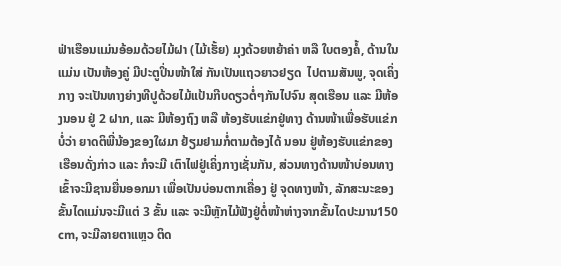ຟ່າເຮືອນແມ່ນອ້ອມດ້ວຍໄມ້ຝາ (ໄມ້ເຮັ້ຍ) ມຸງດ້ວຍຫຍ້າຄ່າ ຫລື ໃບຕອງຄໍ້, ດ້ານໃນ ແມ່ນ ເປັນຫ້ອງຄູ່ ມີປະຕູປິ່ນໜ້າໃສ່ ກັນເປັນແຖວຍາວຢຽດ  ໄປຕາມສັນພູ, ຈຸດເຄິ່ງກາງ ຈະເປັນທາງຍ່າງທີປູດ້ວຍໄມ້ແປ້ນກີບດຽວຕໍ່ໆກັນໄປຈົນ ສຸດເຮືອນ ແລະ ມີຫ້ອງນອນ ຢູ່ 2 ຝາກ, ແລະ ມີຫ້ອງຖົງ ຫລື ຫ້ອງຮັບແຂ່ກຢູ່ທາງ ດ້ານໜ້າເພື່ອຮັບແຂ່ກ ບໍ່ວ່າ ຍາດຕິພີ່ນ້ອງຂອງໃຜມາ ຢ້ຽມຢາມກໍ່ຕາມຕ້ອງໄດ້ ນອນ ຢູ່ຫ້ອງຮັບແຂ່ກຂອງ ເຮືອນດັ່ງກ່າວ ແລະ ກໍຈະມີ ເຕົາໄຟຢູ່ເຄິ່ງກາງເຊັ່ນກັນ, ສ່ວນທາງດ້ານໜ້າບ່ອນທາງເຂົ້າຈະມີຊານຍື່ນອອກມາ ເພື່ອເປັນບ່ອນຕາກເຄື່ອງ ຢູ່ ຈຸດທາງໜ້າ, ລັກສະນະຂອງ ຂັ້ນໄດແມ່ນຈະມີແຕ່ 3 ຂັ້ນ ແລະ ຈະມີຫຼັກໄມ້ຟັງຢູ່ຕໍ່ໜ້າຫ່າງຈາກຂັ້ນໄດປະມານ150 cm, ຈະມີລາຍຕາແຫຼວ ຕິດ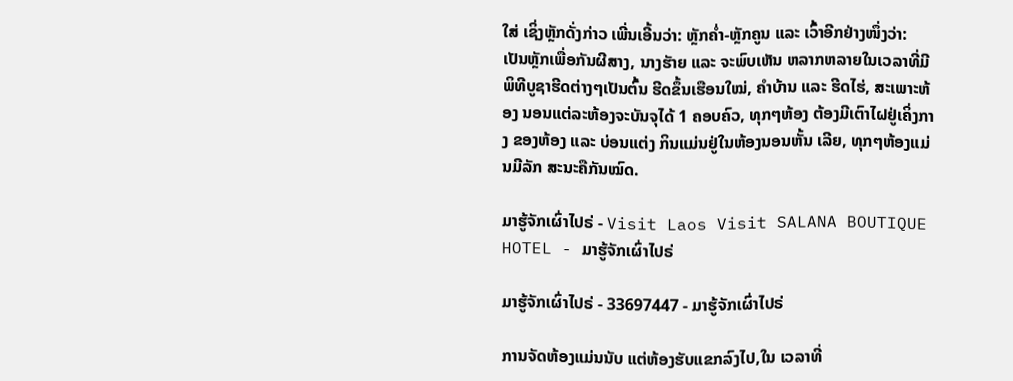ໃສ່ ເຊິ່ງຫຼັກດັ່ງກ່າວ ເພີ່ນເອີ້ນວ່າ: ຫຼັກຄ່ຳ-ຫຼັກຄູນ ແລະ ເວົ້າອີກຢ່າງໜຶ່ງວ່າ: ເປັນຫຼັກເພື່ອກັນຜີສາງ, ນາງຮັາຍ ແລະ ຈະພົບເຫັນ ຫລາກຫລາຍໃນເວລາທີ່ມີ ພິທີບູຊາຮີດຕ່າງໆເປັນຕົ້ນ ຮີດຂຶ້ນເຮືອນໃໝ່, ຄຳບ້ານ ແລະ ຮີດໄຮ່, ສະເພາະຫ້ອງ ນອນແຕ່ລະຫ້ອງຈະບັນຈຸໄດ້ 1 ຄອບຄົວ, ທຸກໆຫ້ອງ ຕ້ອງມີເຕົາໄຝຢູ່ເຄິ່ງກາງ ຂອງຫ້ອງ ແລະ ບ່ອນແຕ່ງ ກິນແມ່ນຢູ່ໃນຫ້ອງນອນຫັ້ນ ເລີຍ, ທຸກໆຫ້ອງແມ່ນມີລັກ ສະນະຄືກັນໝົດ.

ມາຮູ້ຈັກເຜົ່າໄປຣ່ - Visit Laos Visit SALANA BOUTIQUE HOTEL - ມາຮູ້ຈັກເຜົ່າໄປຣ່

ມາຮູ້ຈັກເຜົ່າໄປຣ່ - 33697447 - ມາຮູ້ຈັກເຜົ່າໄປຣ່

ການຈັດຫ້ອງແມ່ນນັບ ແຕ່ຫ້ອງຮັບແຂກລົງໄປ,ໃນ ເວລາທີ່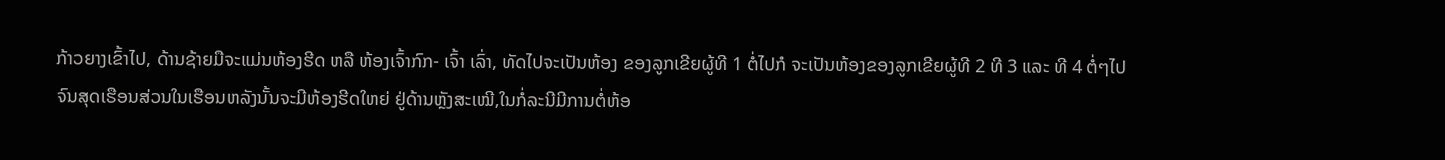ກ້າວຍາງເຂົ້າໄປ, ດ້ານຊ້າຍມືຈະແມ່ນຫ້ອງຮີດ ຫລື ຫ້ອງເຈົ້າກົກ- ເຈົ້າ ເລົ່າ, ທັດໄປຈະເປັນຫ້ອງ ຂອງລູກເຂີຍຜູ້ທີ 1 ຕໍ່ໄປກໍ ຈະເປັນຫ້ອງຂອງລູກເຂີຍຜູ້ທີ 2 ທີ 3 ແລະ ທີ 4 ຕໍ່ໆໄປ ຈົນສຸດເຮືອນສ່ວນໃນເຮືອນຫລັງນັ້ນຈະມີຫ້ອງຮີດໃຫຍ່ ຢູ່ດ້ານຫຼັງສະເໝີ,ໃນກໍ່ລະນີມີການຕໍ່ຫ້ອ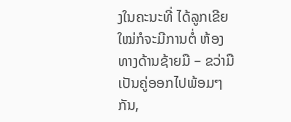ງໃນຄະນະທີ່ ໄດ້ລູກເຂີຍໃໝ່ກໍຈະມີການຕໍ່ ຫ້ອງທາງດ້ານຊ້າຍມື – ຂວ່າມື ເປັນຄູ່ອອກໄປພ້ອມໆກັນ,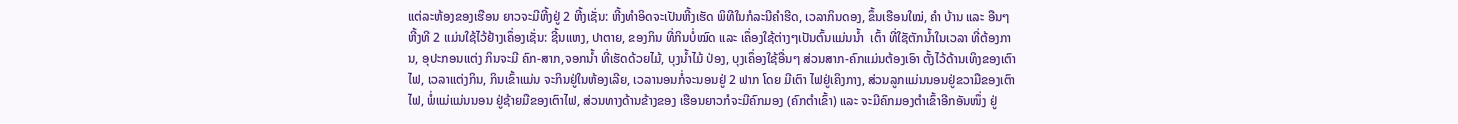ແຕ່ລະຫ້ອງຂອງເຮືອນ ຍາວຈະມີຫີ້ງຢູ່ 2 ຫີ້ງເຊັ່ນ: ຫີ້ງທໍາອິດຈະເປັນຫີ້ງເຮັດ ພິທີໃນກໍລະນີຄຳຮີດ, ເວລາກິນດອງ, ຂຶ້ນເຮືອນໃໝ່, ຄຳ ບ້ານ ແລະ ອືນໆ ຫີ້ງທີ 2 ແມ່ນໃຊ້ໄວ້ຢ້າງເຄຶ່ອງເຊັ່ນ: ຊີ້ນແຫງ, ປາຕາຍ, ຂອງກິນ ທີ່ກິນບໍ່ໝົດ ແລະ ເຄຶ່ອງໃຊ້ຕ່າງໆເປັນຕົ້ນແມ່ນນໍ້າ  ເຕົ້າ ທີ່ໃຊັຕັກນໍ້າໃນເວລາ ທີ່ຕ້ອງການ, ອຸປະກອນແຕ່ງ ກິນຈະມີ ຄົກ-ສາກ,ຈອກນໍ້າ ທີ່ເຮັດດ້ວຍໄມ້, ບຸງນໍ້າໄມ້ ປ່ອງ, ບຸງເຄຶ່ອງໃຊ້ອື່ນໆ ສ່ວນສາກ-ຄົກແມ່ນຕ້ອງເອົາ ຕັ້ງໄວ້ດ້ານເທິງຂອງເຕົາໄຟ, ເວລາແຕ່ງກິນ, ກິນເຂົ້າແມ່ນ ຈະກິນຢູ່ໃນຫ້ອງເລີຍ, ເວລານອນກໍ່ຈະນອນຢູ່ 2 ຟາກ ໂດຍ ມີເຕົາ ໄຟຢູ່ເຄິງກາງ, ສ່ວນລູກແມ່ນນອນຢູ່ຂວາມືຂອງເຕົາໄຟ, ພໍ່ແມ່ແມ່ນນອນ ຢູ່ຊ້າຍມືຂອງເຕົາໄຟ, ສ່ວນທາງດ້ານຂ້າງຂອງ ເຮືອນຍາວກໍຈະມີຄົກມອງ (ຄົກຕຳເຂົ້າ) ແລະ ຈະມີຄົກມອງຕຳເຂົ້າອີກອັນໜຶ່ງ ຢູ່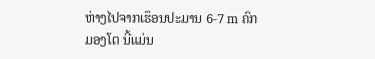ຫ່າງໄປຈາກເຮຶອນປະມານ 6-7 m ຄົກມອງໂຕ ນີ້ແມ່ນ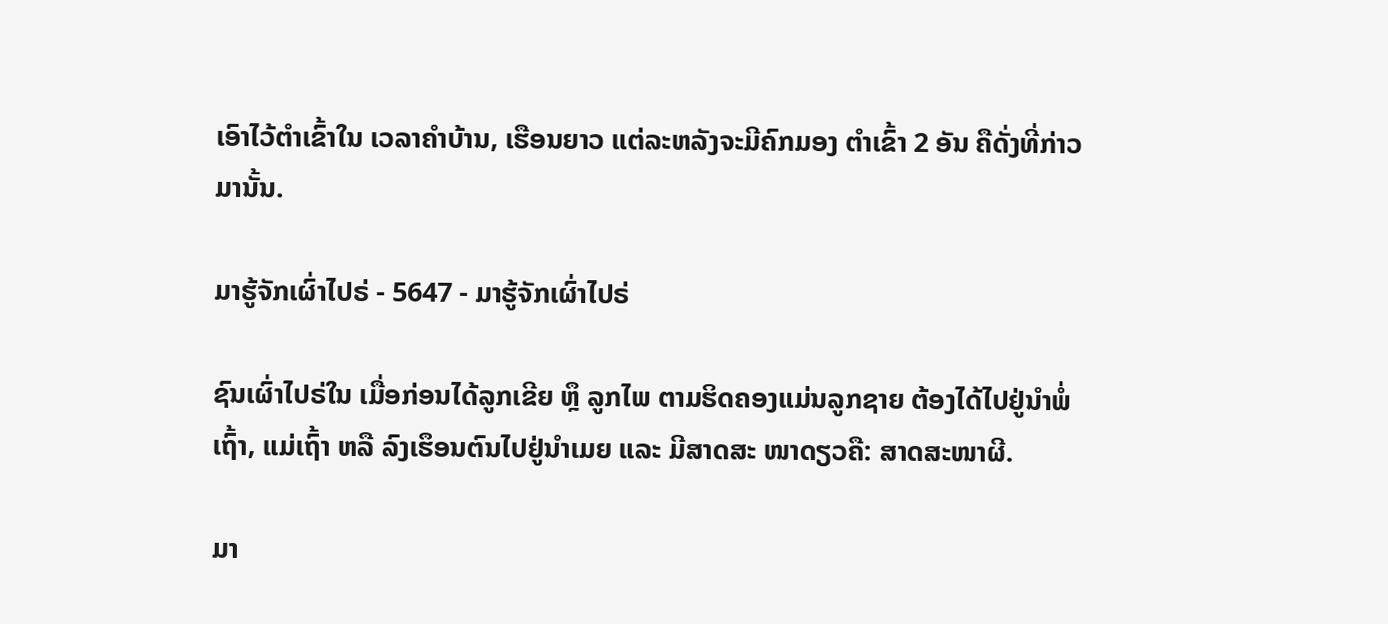ເອົາໄວ້ຕໍາເຂົ້າໃນ ເວລາຄໍາບ້ານ, ເຮືອນຍາວ ແຕ່ລະຫລັງຈະມີຄົກມອງ ຕຳເຂົ້າ 2 ອັນ ຄືດັ່ງທີ່ກ່າວມານັ້ນ.

ມາຮູ້ຈັກເຜົ່າໄປຣ່ - 5647 - ມາຮູ້ຈັກເຜົ່າໄປຣ່

ຊົນເຜົ່າໄປຣ່ໃນ ເມື່ອກ່ອນໄດ້ລູກເຂີຍ ຫຼຶ ລູກໄພ ຕາມຮິດຄອງແມ່ນລູກຊາຍ ຕ້ອງໄດ້ໄປຢູ່ນໍາພໍ່ເຖົ້າ, ແມ່ເຖົ້າ ຫລື ລົງເຮຶອນຕົນໄປຢູ່ນຳເມຍ ແລະ ມີສາດສະ ໜາດຽວຄື: ສາດສະໜາຜີ.

ມາ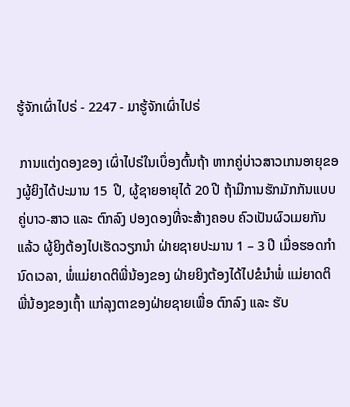ຮູ້ຈັກເຜົ່າໄປຣ່ - 2247 - ມາຮູ້ຈັກເຜົ່າໄປຣ່

 ການແຕ່ງດອງຂອງ ເຜົ່າໄປຣ່ໃນເບຶ່ອງຕົ້ນຖ້າ ຫາກຄູ່ບ່າວສາວເກນອາຍຸຂອງຜູ້ຍິງໄດ້ປະມານ 15  ປີ, ຜູ້ຊາຍອາຍຸໄດ້ 20 ປີ ຖ້າມີການຮັກມັກກັນແບບ ຄູ່ບາວ-ສາວ ແລະ ຕົກລົງ ປອງດອງທີ່ຈະສ້າງຄອບ ຄົວເປັນຜົວເມຍກັນແລ້ວ ຜູ້ຍິງຕ້ອງໄປເຮັດວຽກນຳ ຝ່າຍຊາຍປະມານ 1 – 3 ປີ ເມື່ອຮອດກຳນົດເວລາ, ພໍ່ແມ່ຍາດຕິພີ່ນ້ອງຂອງ ຝ່າຍຍິງຕ້ອງໄດ້ໄປຂໍນຳພໍ່ ແມ່ຍາດຕິພີ່ນ້ອງຂອງເຖົ້າ ແກ່ລຸງຕາຂອງຝ່າຍຊາຍເພື່ອ ຕົກລົງ ແລະ ຮັບ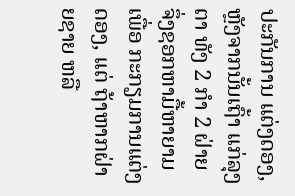ປະກັນການ ແຕ່ງດອງ, ຫຼັງຈາກນັ້ນເຖົ້າ ແກ່ລຸງຕາ ທັງ 2 ກຳ 2 ຝ່າຍ ຈຶ່ງຊອກຫາມື້ຫາຍາມເພື່ອ ກະກຽມການແຕ່ງດອງ, ແຕ່ ຖ້າຫາກຝ່າຍຊາຍ ຫລື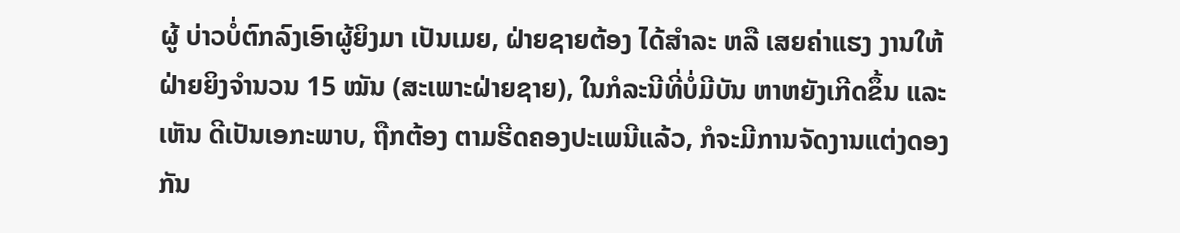ຜູ້ ບ່າວບໍ່ຕົກລົງເອົາຜູ້ຍິງມາ ເປັນເມຍ, ຝ່າຍຊາຍຕ້ອງ ໄດ້ສຳລະ ຫລື ເສຍຄ່າແຮງ ງານໃຫ້ຝ່າຍຍິງຈຳນວນ 15 ໝັນ (ສະເພາະຝ່າຍຊາຍ), ໃນກໍລະນີທີ່ບໍ່ມີບັນ ຫາຫຍັງເກີດຂຶ້ນ ແລະ ເຫັນ ດີເປັນເອກະພາບ, ຖືກຕ້ອງ ຕາມຮີດຄອງປະເພນີແລ້ວ, ກໍຈະມີການຈັດງານແຕ່ງດອງກັນ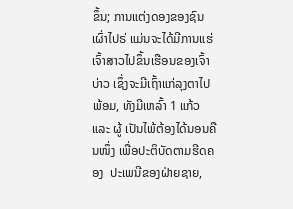ຂຶ້ນ; ການແຕ່ງດອງຂອງຊົນເຜົ່າໄປຣ່ ແມ່ນຈະໄດ້ມີການແຮ່ເຈົ້າສາວໄປຂຶ້ນເຮືອນຂອງເຈົ້າບ່າວ ເຊຶ່ງຈະມີເຖົ້າແກ່ລຸງຕາໄປພ້ອມ, ທັງມີເຫລົ້າ 1 ແກ້ວ ແລະ ຜູ້ ເປັນໄພ້ຕ້ອງໄດ້ນອນຄືນໜຶ່ງ ເພື່ອປະຕິບັດຕາມຮີດຄອງ  ປະເພນີຂອງຝ່າຍຊາຍ,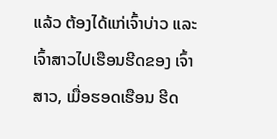ແລ້ວ ຕ້ອງໄດ້ແກ່ເຈົ້າບ່າວ ແລະ ເຈົ້າສາວໄປເຮືອນຮີດຂອງ ເຈົ້າສາວ, ເມື່ອຮອດເຮືອນ ຮີດ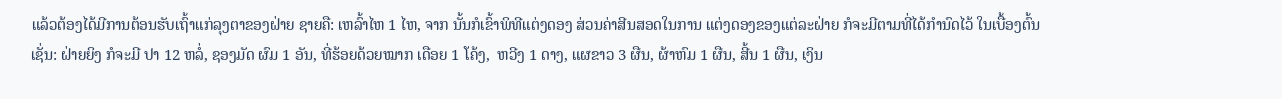ແລ້ວຕ້ອງໄດ້ມີການຕ້ອນຮັບເຖົ້າແກ່ລຸງຕາຂອງຝ່າຍ ຊາຍຄື: ເຫລົ້າໄຫ 1 ໄຫ, ຈາກ ນັ້ນກໍເຂົ້າພິທີແຕ່ງດອງ ສ່ວນຄ່າສີນສອດໃນການ ແຕ່ງດອງຂອງແຕ່ລະຝ່າຍ ກໍຈະມີຕາມທີ່ໄດ້ກຳນົດໄວ້ ໃນເບື້ອງຕົ້ນເຊັ່ນ: ຝ່າຍຍິງ ກໍຈະມີ ປາ 12 ຫລໍ່, ຊອງມັດ ຜົມ 1 ອັນ, ທີ່ຮ້ອຍດ້ວຍໝາກ ເດືອຍ 1 ໂຄ້ງ,  ຫວີງ 1 ດາງ, ແຜຂາວ 3 ຜືນ, ຜ້າຫົມ 1 ຜືນ, ສີ້ນ 1 ຜືນ, ເງິນ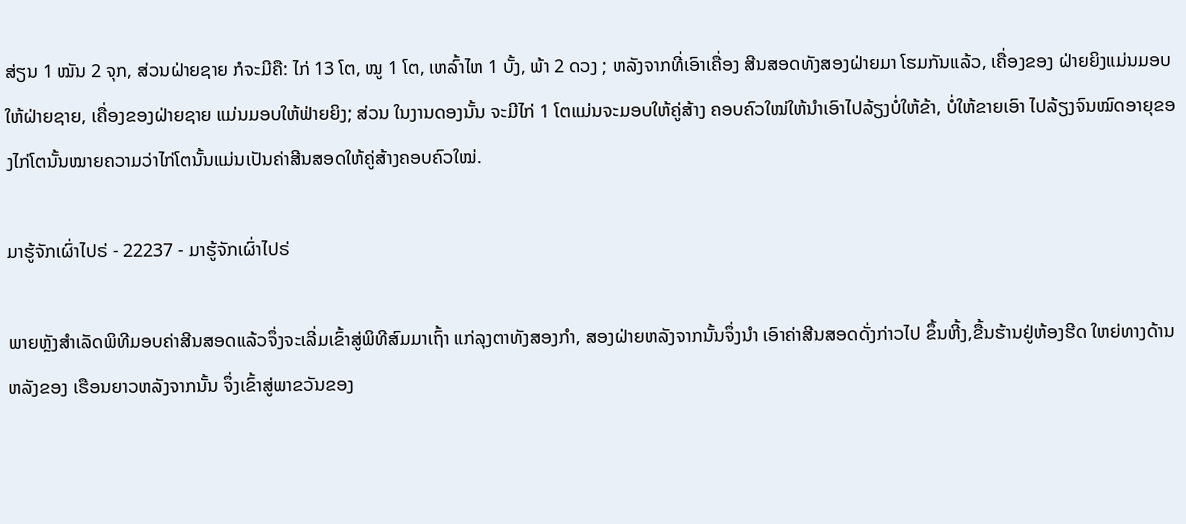ສ່ຽນ 1 ໝັນ 2 ຈຸກ, ສ່ວນຝ່າຍຊາຍ ກໍຈະມີຄື: ໄກ່ 13 ໂຕ, ໝູ 1 ໂຕ, ເຫລົ້າໄຫ 1 ບັ້ງ, ພ້າ 2 ດວງ ; ຫລັງຈາກທີ່ເອົາເຄື່ອງ ສີນສອດທັງສອງຝ່າຍມາ ໂຮມກັນແລ້ວ, ເຄື່ອງຂອງ ຝ່າຍຍິງແມ່ນມອບໃຫ້ຝ່າຍຊາຍ, ເຄື່ອງຂອງຝ່າຍຊາຍ ແມ່ນມອບໃຫ້ຟ່າຍຍິງ; ສ່ວນ ໃນງານດອງນັ້ນ ຈະມີໄກ່ 1 ໂຕແມ່ນຈະມອບໃຫ້ຄູ່ສ້າງ ຄອບຄົວໃໝ່ໃຫ້ນຳເອົາໄປລ້ຽງບໍ່ໃຫ້ຂ້າ, ບໍ່ໃຫ້ຂາຍເອົາ ໄປລ້ຽງຈົນໝົດອາຍຸຂອງໄກ່ໂຕນັ້ນໝາຍຄວາມວ່າໄກ່ໂຕນັ້ນແມ່ນເປັນຄ່າສີນສອດໃຫ້ຄູ່ສ້າງຄອບຄົວໃໝ່.

ມາຮູ້ຈັກເຜົ່າໄປຣ່ - 22237 - ມາຮູ້ຈັກເຜົ່າໄປຣ່

ພາຍຫຼັງສໍາເລັດພິທີມອບຄ່າສີນສອດແລ້ວຈຶ່ງຈະເລີ່ມເຂົ້າສູ່ພິທີສົມມາເຖົ້າ ແກ່ລຸງຕາທັງສອງກໍາ, ສອງຝ່າຍຫລັງຈາກນັ້ນຈຶ່ງນຳ ເອົາຄ່າສີນສອດດັ່ງກ່າວໄປ ຂຶ້ນຫີ້ງ,ຂື້ນຮ້ານຢູ່ຫ້ອງຮີດ ໃຫຍ່ທາງດ້ານຫລັງຂອງ ເຮືອນຍາວຫລັງຈາກນັ້ນ ຈຶ່ງເຂົ້າສູ່ພາຂວັນຂອງ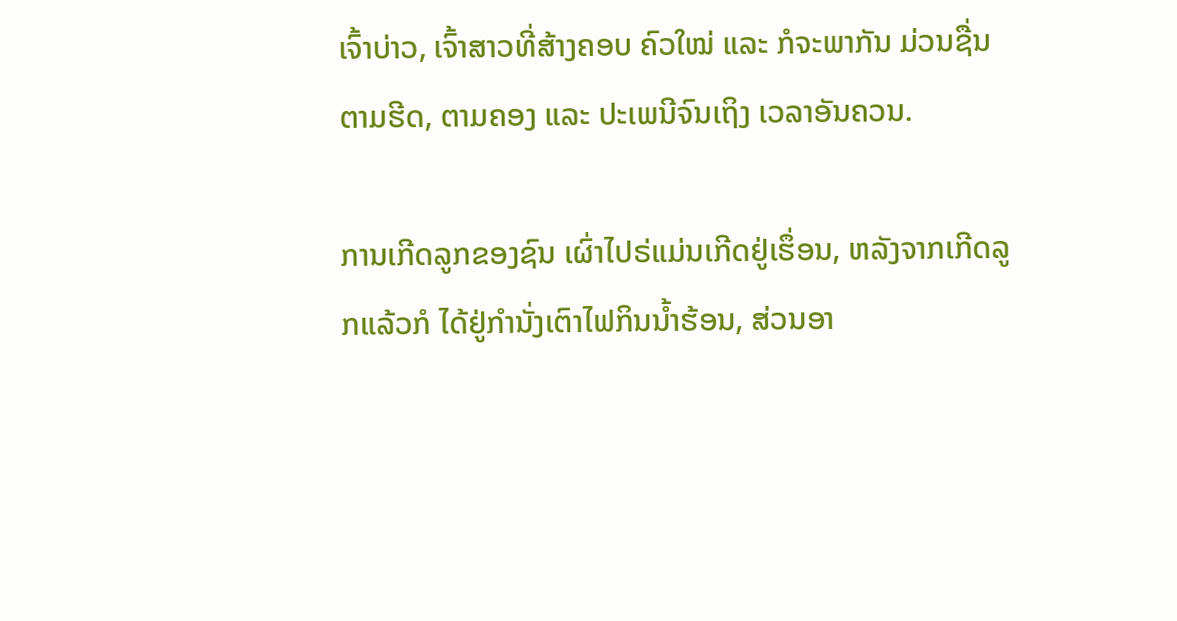ເຈົ້າບ່າວ, ເຈົ້າສາວທີ່ສ້າງຄອບ ຄົວໃໝ່ ແລະ ກໍຈະພາກັນ ມ່ວນຊື່ນຕາມຮີດ, ຕາມຄອງ ແລະ ປະເພນີຈົນເຖິງ ເວລາອັນຄວນ.

ການເກີດລູກຂອງຊົນ ເຜົ່າໄປຣ່ແມ່ນເກີດຢູ່ເຮຶ່ອນ, ຫລັງຈາກເກີດລູກແລ້ວກໍ ໄດ້ຢູ່ກຳນັ່ງເຕົາໄຟກິນນ້ຳຮ້ອນ, ສ່ວນອາ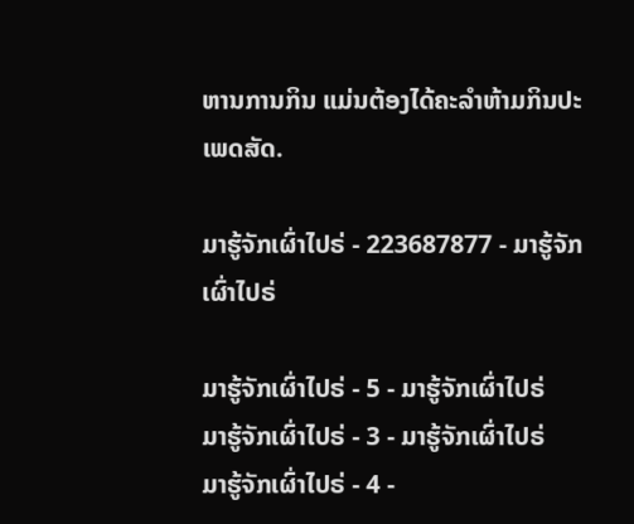ຫານການກິນ ແມ່ນຕ້ອງໄດ້ຄະລຳຫ້າມກິນປະເພດສັດ.

ມາຮູ້ຈັກເຜົ່າໄປຣ່ - 223687877 - ມາຮູ້ຈັກເຜົ່າໄປຣ່

ມາຮູ້ຈັກເຜົ່າໄປຣ່ - 5 - ມາຮູ້ຈັກເຜົ່າໄປຣ່
ມາຮູ້ຈັກເຜົ່າໄປຣ່ - 3 - ມາຮູ້ຈັກເຜົ່າໄປຣ່
ມາຮູ້ຈັກເຜົ່າໄປຣ່ - 4 -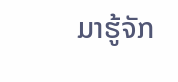ມາຮູ້ຈັກ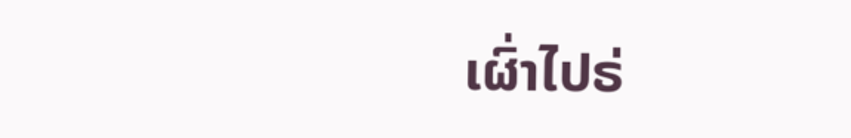ເຜົ່າໄປຣ່